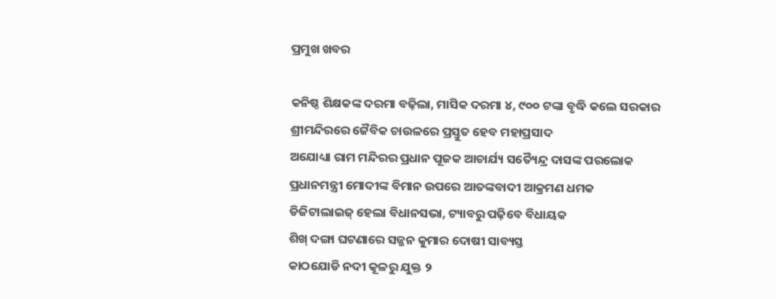ପ୍ରମୁଖ ଖବର

କନିଷ୍ଠ ଶିକ୍ଷକଙ୍କ ଦରମା ବଢ଼ିଲା, ମାସିକ ଦରମା ୪, ୯୦୦ ଟଙ୍କା ବୃଦ୍ଧି କଲେ ସରକାର
ଶ୍ରୀମନ୍ଦିରରେ ଜୈବିକ ଚାଉଳରେ ପ୍ରସ୍ତୁତ ହେବ ମହାପ୍ରସାଦ
ଅଯୋଧ୍ୟା ରାମ ମନ୍ଦିରର ପ୍ରଧାନ ପୂଜକ ଆଚାର୍ଯ୍ୟ ସତ୍ୟୈନ୍ଦ୍ର ଦାସଙ୍କ ପରଲୋକ
ପ୍ରଧାନମନ୍ତ୍ରୀ ମୋଦୀଙ୍କ ବିମାନ ଉପରେ ଆତଙ୍କବାଦୀ ଆକ୍ରମଣ ଧମକ
ଡିଜିଟାଲାଇଜ୍ ହେଲା ବିଧାନସଭା, ଟ୍ୟାବରୁ ପଢ଼ିବେ ବିଧାୟକ
ଶିଖ୍‌ ଦଙ୍ଗା ଘଟଣାରେ ସଜ୍ଜନ କୁମାର ଦୋଷୀ ସାବ୍ୟସ୍ତ
କାଠଯୋଡି ନଦୀ କୂଳରୁ ଯୁକ୍ତ ୨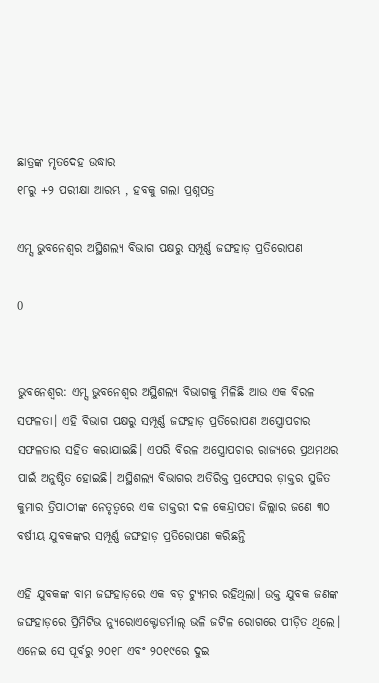ଛାତ୍ରଙ୍କ ମୃତଦେହ ଉଦ୍ଧାର
୧୮ରୁ +୨ ପରୀକ୍ଷା ଆରମ୍ଭ , ହବକୁ ଗଲା ପ୍ରଶ୍ନପତ୍ର

ଏମ୍ସ ଭୁବନେଶ୍ୱର ଅସ୍ଥିଶଲ୍ୟ ବିଭାଗ ପକ୍ଷରୁ ସମ୍ପୂର୍ଣ୍ଣ ଜଙ୍ଘହାଡ଼ ପ୍ରତିରୋପଣ

0


ଭୁବନେଶ୍ୱର: ଏମ୍ସ ଭୁବନେଶ୍ୱର ଅସ୍ଥିଶଲ୍ୟ ବିଭାଗକୁ ମିଳିଛି ଆଉ ଏକ ବିରଳ ସଫଳତା। ଏହି ବିଭାଗ ପକ୍ଷରୁ ସମ୍ପୂର୍ଣ୍ଣ ଜଙ୍ଘହାଡ଼ ପ୍ରତିରୋପଣ ଅସ୍ତ୍ରୋପଚାର ସଫଳତାର ସହିତ କରାଯାଇଛି। ଏପରି ବିରଳ ଅସ୍ତ୍ରୋପଚାର ରାଜ୍ୟରେ ପ୍ରଥମଥର ପାଇଁ ଅନୁଷ୍ଠିତ ହୋଇଛି। ଅସ୍ଥିଶଲ୍ୟ ବିଭାଗର ଅତିରିକ୍ତ ପ୍ରଫେସର ଡ଼ାକ୍ତର ସୁଜିତ କୁମାର ତ୍ରିପାଠୀଙ୍କ ନେତୃତ୍ୱରେ ଏକ ଡାକ୍ତରୀ ଦଳ କେନ୍ଦ୍ରାପଡା ଜିଲ୍ଲାର ଜଣେ ୩୦ ବର୍ଷୀୟ ଯୁବକଙ୍କର ସମ୍ପୂର୍ଣ୍ଣ ଜଙ୍ଘହାଡ଼ ପ୍ରତିରୋପଣ କରିଛନ୍ତି

ଏହି ଯୁବକଙ୍କ ବାମ ଜଙ୍ଘହାଡ଼ରେ ଏକ ବଡ଼ ଟ୍ୟୁମର ରହିଥିଲା। ଉକ୍ତ ଯୁବକ ଜଣଙ୍କ ଜଙ୍ଘହାଡ଼ରେ ପ୍ରିମିଟିଭ ନ୍ୟୁରୋଏକ୍ଟୋଡର୍ମାଲ୍ ଭଳି ଜଟିଳ ରୋଗରେ ପୀଡ଼ିତ ଥିଲେ। ଏନେଇ ସେ ପୂର୍ବରୁ ୨୦୧୮ ଏବଂ ୨୦୧୯ରେ ଦୁଇ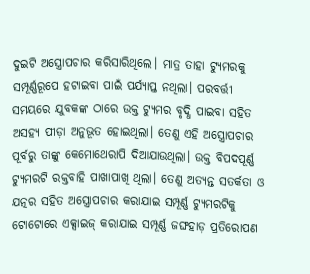ଦୁଇଟି ଅସ୍ତ୍ରୋପଚାର କରିସାରିଥିଲେ। ମାତ୍ର ତାହା ଟ୍ୟୁମରକୁ ସମ୍ପୂର୍ଣ୍ଣରୂପେ ହଟାଇବା ପାଇଁ ପର୍ଯ୍ୟାପ୍ତ ନଥିଲା। ପରବର୍ତ୍ତୀ ସମୟରେ ଯୁବକଙ୍କ ଠାରେ ଉକ୍ତ ଟ୍ୟୁମର ବୃଦ୍ଧି ପାଇବା ସହିତ ଅସହ୍ୟ ପୀଡ଼ା ଅନୁଭୂତ ହୋଇଥିଲା। ତେଣୁ ଏହି ଅସ୍ତ୍ରୋପଚାର ପୂର୍ବରୁ ତାଙ୍କୁ କେମୋଥେରାପି ଦିଆଯାଉଥିଲା। ଉକ୍ତ ବିପଦପୂର୍ଣ୍ଣ ଟ୍ୟୁମରଟି ରକ୍ତବାହି ପାଖାପାଖି ଥିଲା। ତେଣୁ ଅତ୍ୟନ୍ତ ସତର୍କତା ଓ ଯତ୍ନର ସହିତ ଅସ୍ତ୍ରୋପଚାର କରାଯାଇ ସମ୍ପୂର୍ଣ୍ଣ ଟ୍ୟୁମରଟିକୁ ଟୋଟୋରେ ଏକ୍ସାଇଜ୍ କରାଯାଇ ସମ୍ପୂର୍ଣ୍ଣ ଜଙ୍ଘହାଡ଼ ପ୍ରତିରୋପଣ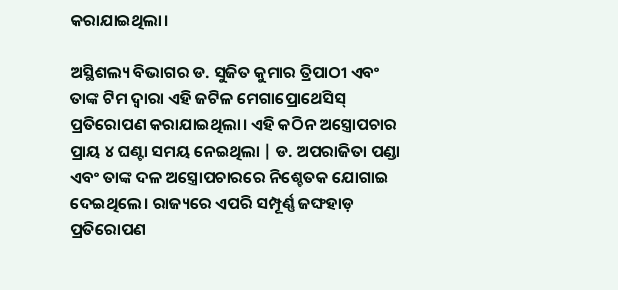କରାଯାଇଥିଲା।

ଅସ୍ଥିଶଲ୍ୟ ବିଭାଗର ଡ. ସୁଜିତ କୁମାର ତ୍ରିପାଠୀ ଏବଂ ତାଙ୍କ ଟିମ ଦ୍ୱାରା ଏହି ଜଟିଳ ମେଗାପ୍ରୋଥେସିସ୍ ପ୍ରତିରୋପଣ କରାଯାଇଥିଲା। ଏହି କଠିନ ଅସ୍ତ୍ରୋପଚାର ପ୍ରାୟ ୪ ଘଣ୍ଟା ସମୟ ନେଇଥିଲା | ଡ. ଅପରାଜିତା ପଣ୍ଡା ଏବଂ ତାଙ୍କ ଦଳ ଅସ୍ତ୍ରୋପଚାରରେ ନିଶ୍ଚେତକ ଯୋଗାଇ ଦେଇଥିଲେ। ରାଜ୍ୟରେ ଏପରି ସମ୍ପୂର୍ଣ୍ଣ ଜଙ୍ଘହାଡ଼ ପ୍ରତିରୋପଣ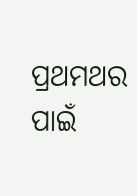ପ୍ରଥମଥର ପାଇଁ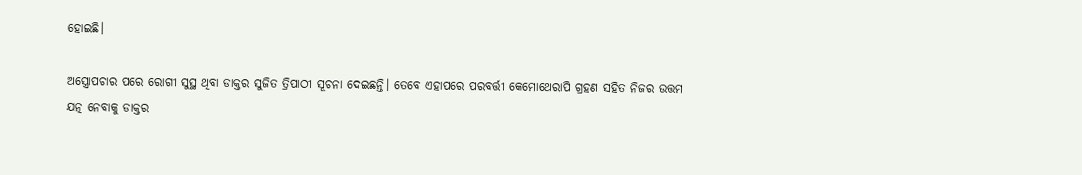ହୋଇଛି।

ଅସ୍ତ୍ରୋପଚାର ପରେ ରୋଗୀ ସୁସ୍ଥ ଥିବା ଡାକ୍ତର ସୁଜିତ ତ୍ରିପାଠୀ ସୂଚନା ଦେଇଛନ୍ତି। ତେବେ ଏହାପରେ ପରବର୍ତ୍ତୀ କେମୋଥେରାପି ଗ୍ରହଣ ସହିତ ନିଜର ଉତ୍ତମ ଯତ୍ନ ନେବାକୁ ଡାକ୍ତର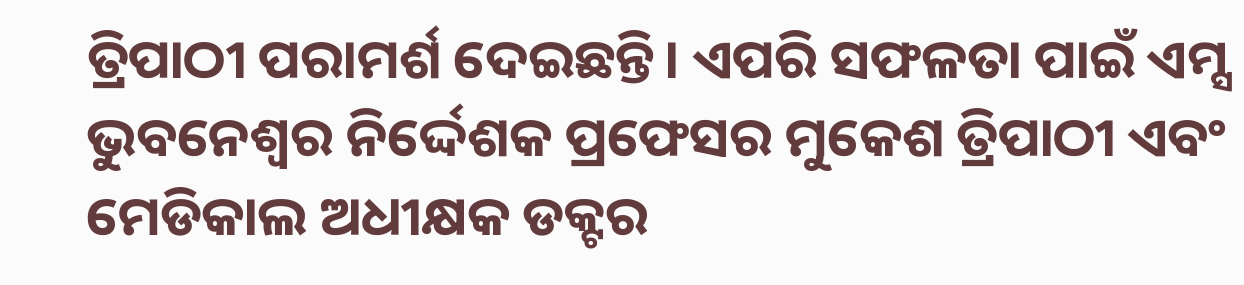ତ୍ରିପାଠୀ ପରାମର୍ଶ ଦେଇଛନ୍ତି। ଏପରି ସଫଳତା ପାଇଁ ଏମ୍ସ ଭୁବନେଶ୍ୱର ନିର୍ଦ୍ଦେଶକ ପ୍ରଫେସର ମୁକେଶ ତ୍ରିପାଠୀ ଏବଂ ମେଡିକାଲ ଅଧୀକ୍ଷକ ଡକ୍ଟର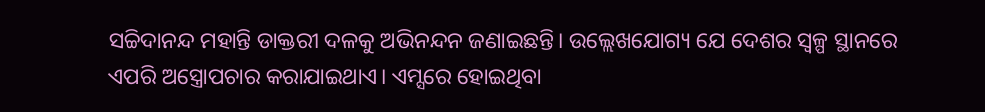ସଚ୍ଚିଦାନନ୍ଦ ମହାନ୍ତି ଡାକ୍ତରୀ ଦଳକୁ ଅଭିନନ୍ଦନ ଜଣାଇଛନ୍ତି। ଉଲ୍ଲେଖଯୋଗ୍ୟ ଯେ ଦେଶର ସ୍ୱଳ୍ପ ସ୍ଥାନରେ ଏପରି ଅସ୍ତ୍ରୋପଚାର କରାଯାଇଥାଏ। ଏମ୍ସରେ ହୋଇଥିବା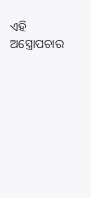ଏହି ଅସ୍ତ୍ରୋପଚାର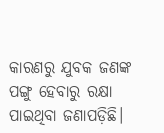କାରଣରୁ ଯୁବକ ଜଣଙ୍କ ପଙ୍ଗୁ ହେବାରୁ ରକ୍ଷା ପାଇଥିବା ଜଣାପଡ଼ିଛି।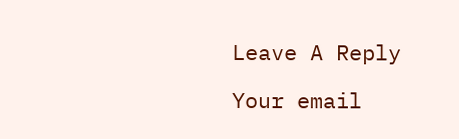Leave A Reply

Your email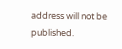address will not be published.